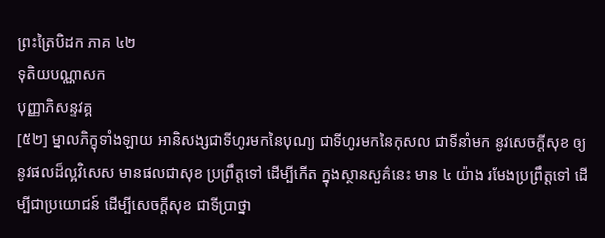ព្រះត្រៃបិដក ភាគ ៤២
ទុតិយបណ្ណាសក
បុញ្ញាភិសន្ទវគ្គ
[៥២] ម្នាលភិក្ខុទាំងឡាយ អានិសង្សជាទីហូរមកនៃបុណ្យ ជាទីហូរមកនៃកុសល ជាទីនាំមក នូវសេចក្តីសុខ ឲ្យនូវផលដ៏ល្អវិសេស មានផលជាសុខ ប្រព្រឹត្តទៅ ដើម្បីកើត ក្នុងស្ថានសួគ៌នេះ មាន ៤ យ៉ាង រមែងប្រព្រឹត្តទៅ ដើម្បីជាប្រយោជន៍ ដើម្បីសេចក្តីសុខ ជាទីប្រាថ្នា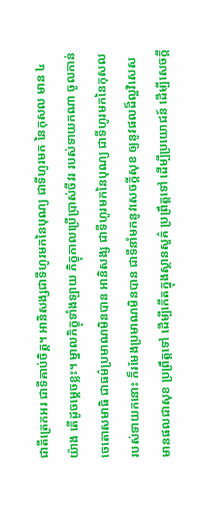ជាតីត្រេកអរ ជាទីគាប់ចិត្ត។ អានិសង្សជាទីហូរមកនៃបុណ្យ ជាទីហូរមក នៃកុសល មាន ៤ យ៉ាង តើដូចម្តេចខ្លះ។ ម្នាលភិក្ខុទាំងឡាយ ភិក្ខុកាលប្រើប្រាស់ចីវរ របស់ទាយកណា ចូលកាន់ចេតោសមាធិ ជាធម៌ប្រមាណមិនបាន អានិសង្ស ជាទីហូរមកនៃបុណ្យ ជាទីហូរមកនៃកុសល របស់ទាយកនោះ ក៏រមែងប្រមាណមិនបាន ជាទីនាំមកនូវសេចក្តីសុខ ឲ្យនូវផលដ៏ល្អវិសេស មានផលជាសុខ ប្រព្រឹត្តទៅ ដើម្បីកើតក្នុងស្ថានសួគ៌ ប្រព្រឹត្តទៅ ដើម្បីប្រយោជន៍ ដើម្បីសេចក្តី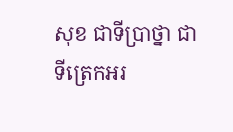សុខ ជាទីប្រាថ្នា ជាទីត្រេកអរ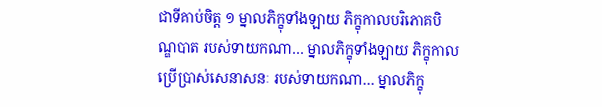ជាទីគាប់ចិត្ត ១ ម្នាលភិក្ខុទាំងឡាយ ភិក្ខុកាលបរិភោគបិណ្ឌបាត របស់ទាយកណា… ម្នាលភិក្ខុទាំងឡាយ ភិក្ខុកាលប្រើប្រាស់សេនាសនៈ របស់ទាយកណា… ម្នាលភិក្ខុ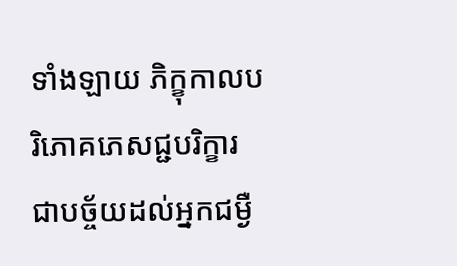ទាំងឡាយ ភិក្ខុកាលបរិភោគភេសជ្ជបរិក្ខារ ជាបច្ច័យដល់អ្នកជម្ងឺ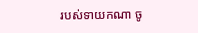របស់ទាយកណា ចូ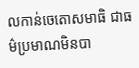លកាន់ចេតោសមាធិ ជាធម៌ប្រមាណមិនបា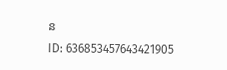ន
ID: 636853457643421905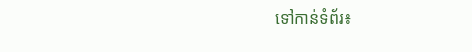ទៅកាន់ទំព័រ៖